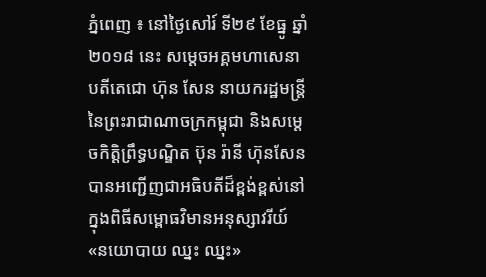ភ្នំពេញ ៖ នៅថ្ងៃសៅរ៍ ទី២៩ ខែធ្នូ ឆ្នាំ២០១៨ នេះ សម្តេចអគ្គមហាសេនាបតីតេជោ ហ៊ុន សែន នាយករដ្ឋមន្ត្រីនៃព្រះរាជាណាចក្រកម្ពុជា និងសម្តេចកិត្តិព្រឹទ្ធបណ្ឌិត ប៊ុន រ៉ានី ហ៊ុនសែន បានអញ្ជើញជាអធិបតីដ៏ខ្ពង់ខ្ពស់នៅក្នុងពិធីសម្ពោធវិមានអនុស្សាវរីយ៍ «នយោបាយ ឈ្នះ ឈ្នះ»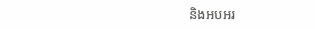និងអបអរ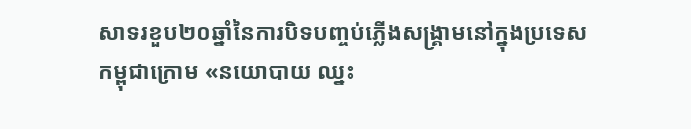សាទរខួប២០ឆ្នាំនៃការបិទបញ្ចប់ភ្លើងសង្គ្រាមនៅក្នុងប្រទេសកម្ពុជាក្រោម «នយោបាយ ឈ្នះ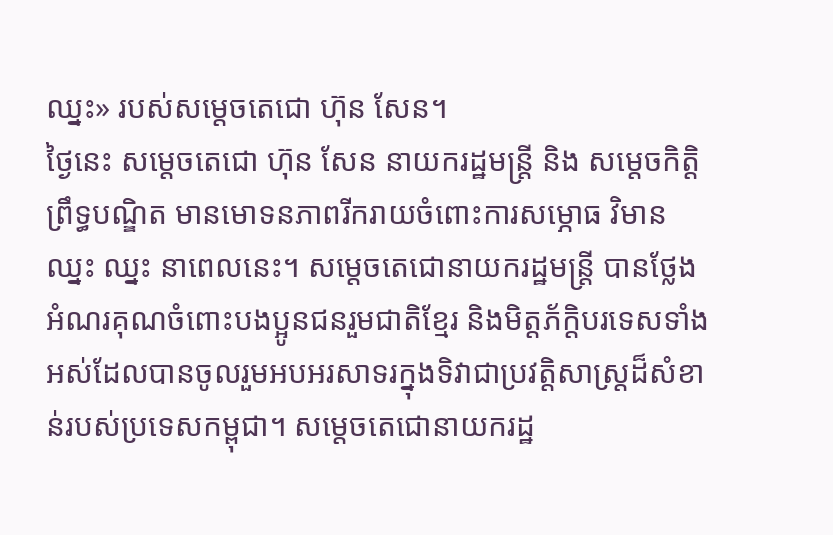ឈ្នះ» របស់សម្តេចតេជោ ហ៊ុន សែន។
ថ្ងៃនេះ សម្តេចតេជោ ហ៊ុន សែន នាយករដ្ឋមន្ត្រី និង សម្តេចកិត្តិព្រឹទ្ធបណ្ឌិត មានមោទនភាពរីករាយចំពោះការសម្ភោធ វិមាន ឈ្នះ ឈ្នះ នាពេលនេះ។ សម្តេចតេជោនាយករដ្ឋមន្ត្រី បានថ្លែងអំណរគុណចំពោះបងប្អូនជនរួមជាតិខ្មែរ និងមិត្តភ័ក្តិបរទេសទាំងអស់ដែលបានចូលរួមអបអរសាទរក្នុងទិវាជាប្រវត្តិសាស្ត្រដ៏សំខាន់របស់ប្រទេសកម្ពុជា។ សម្តេចតេជោនាយករដ្ឋ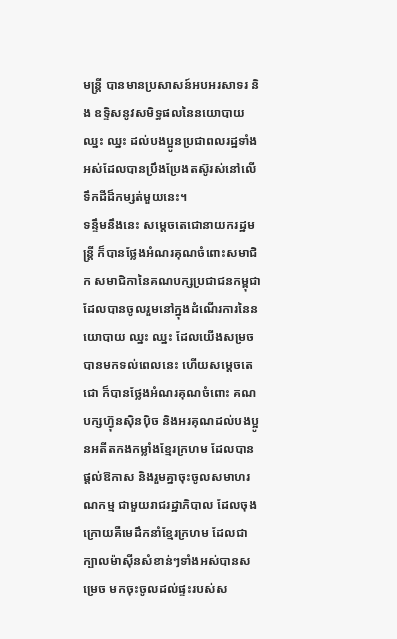មន្ត្រី បានមានប្រសាសន៍អបអរសាទរ និង ឧទ្ទិសនូវសមិទ្ធផលនៃនយោបាយ ឈ្នះ ឈ្នះ ដល់បងប្អូនប្រជាពលរដ្ឋទាំងអស់ដែលបានប្រឹងប្រែងតស៊ូរស់នៅលើទឹកដីដ៏កម្សត់មួយនេះ។
ទន្ទឹមនឹងនេះ សម្តេចតេជោនាយករដ្ឋមន្ត្រី ក៏បានថ្លែងអំណរគុណចំពោះសមាជិក សមាជិកានៃគណបក្សប្រជាជនកម្ពុជា ដែលបានចូលរួមនៅក្នុងដំណើរការនៃនយោបាយ ឈ្នះ ឈ្នះ ដែលយើងសម្រចបានមកទល់ពេលនេះ ហើយសម្តេចតេជោ ក៏បានថ្លែងអំណរគុណចំពោះ គណបក្សហ្វ៊ុនស៊ិនប៉ិច និងអរគុណដល់បងប្អូនអតីតកងកម្លាំងខ្មែរក្រហម ដែលបានផ្តល់ឱកាស និងរួមគ្នាចុះចូលសមាហរណកម្ម ជាមួយរាជរដ្ឋាភិបាល ដែលចុងក្រោយគឺមេដឹកនាំខ្មែរក្រហម ដែលជាក្បាលម៉ាស៊ីនសំខាន់ៗទាំងអស់បានសម្រេច មកចុះចូលដល់ផ្ទះរបស់ស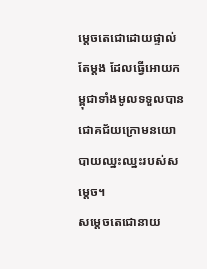ម្តេចតេជោដោយផ្ទាល់តែម្តង ដែលធ្វើអោយកម្ពុជាទាំងមូលទទួលបានជោគជ័យក្រោមនយោបាយឈ្នះឈ្នះរបស់សម្តេច។
សម្តេចតេជោនាយ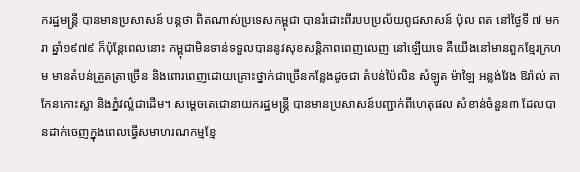ករដ្ឋមន្ត្រី បានមានប្រសាសន៍ បន្តថា ពិតណាស់ប្រទេសកម្ពុជា បានរំដោះពីរបបប្រល័យពូជសាសន៍ ប៉ុល ពត នៅថ្ងៃទី ៧ មករា ឆ្នាំ១៩៧៩ ក៏ប៉ុន្តែពេលនោះ កម្ពុជាមិនទាន់ទទួលបាននូវសុខសន្តិភាពពេញលេញ នៅឡើយទេ គឺយើងនៅមានពួកខ្មែរក្រហម មានតំបន់ត្រួតត្រាច្រើន និងពោរពេញដោយគ្រោះថ្នាក់ជាច្រើនកន្លែងដូចជា តំបន់ប៉ៃលិន សំឡូត ម៉ាឡៃ អន្លង់វែង ឱរ៉ាល់ តាកែនកោះស្លា និងភ្នំវល៌្លជាដើម។ សម្តេចតេជោនាយករដ្ឋមន្ត្រី បានមានប្រសាសន៍បញ្ជាក់ពីហេតុផល សំខាន់ចំនួន៣ ដែលបានដាក់ចេញក្នុងពេលធ្វើសមាហរណកម្មខ្មែ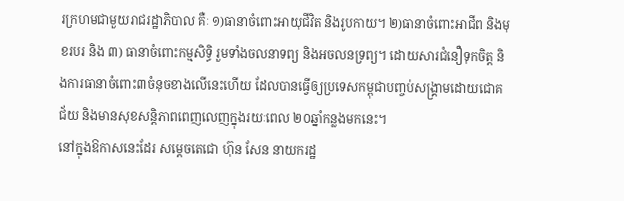រក្រហមជាមួយរាជរដ្ឋាភិបាល គឺៈ ១)ធានាចំពោះអាយុជីវិត និងរូបកាយ។ ២)ធានាចំពោះអាជីព និងមុខរបរ និង ៣) ធានាចំពោះកម្មសិទ្ធិ រួមទាំងចលនាទព្យ និងអចលនទ្រព្យ។ ដោយសារជំនឿទុកចិត្ត និងការធានាចំពោះ៣ចំនុចខាងលើនេះហើយ ដែលបានធ្វើឲ្យប្រទេសកម្ពុជាបញ្ចប់សង្គ្រាមដោយជោគជ័យ និងមានសុខសន្តិភាពពេញលេញក្នុងរយៈពេល ២០ឆ្នាំកន្លងមកនេះ។
នៅក្នុងឱកាសនេះដែរ សម្តេចតេជោ ហ៊ុន សែន នាយករដ្ឋ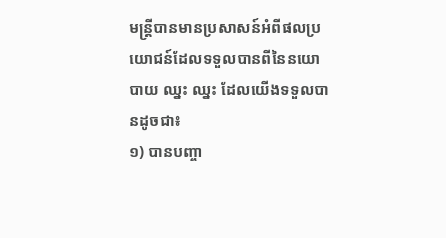មន្ត្រីបានមានប្រសាសន៍អំពីផលប្រយោជន៍ដែលទទួលបានពីនៃនយោបាយ ឈ្នះ ឈ្នះ ដែលយើងទទួលបានដូចជា៖
១) បានបញ្ចា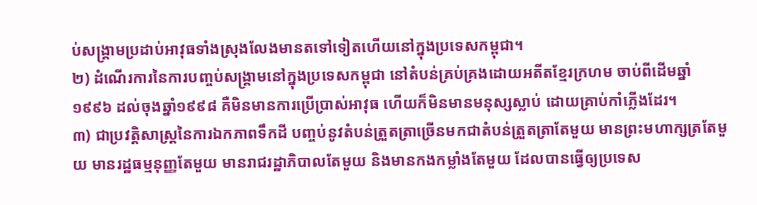ប់សង្គ្រាមប្រដាប់អាវុធទាំងស្រុងលែងមានតទៅទៀតហើយនៅក្នុងប្រទេសកម្ពុជា។
២) ដំណើរការនៃការបញ្ចប់សង្គ្រាមនៅក្នុងប្រទេសកម្ពុជា នៅតំបន់គ្រប់គ្រងដោយអតីតខ្មែរក្រហម ចាប់ពីដើមឆ្នាំ ១៩៩៦ ដល់ចុងឆ្នាំ១៩៩៨ គឺមិនមានការប្រើប្រាស់អាវុធ ហើយក៏មិនមានមនុស្សស្លាប់ ដោយគ្រាប់កាំភ្លើងដែរ។
៣) ជាប្រវត្តិសាស្ត្រនៃការឯកភាពទឹកដី បញ្ចប់នូវតំបន់ត្រួតត្រាច្រើនមកជាតំបន់ត្រួតត្រាតែមួយ មានព្រះមហាក្សត្រតែមួយ មានរដ្ឋធម្មនុញ្ញតែមួយ មានរាជរដ្ឋាភិបាលតែមួយ និងមានកងកម្លាំងតែមួយ ដែលបានធ្វើឲ្យប្រទេស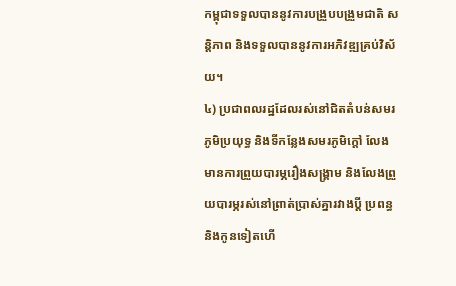កម្ពុជាទទួលបាននូវការបង្រួបបង្រួមជាតិ សន្តិភាព និងទទួលបាននូវការអភិវឌ្ឍគ្រប់វិស័យ។
៤) ប្រជាពលរដ្ឋដែលរស់នៅជិតតំបន់សមរភូមិប្រយុទ្ធ និងទីកន្លែងសមរភូមិក្តៅ លែងមានការព្រួយបារម្ភរឿងសង្គ្រាម និងលែងព្រួយបារម្ភរស់នៅព្រាត់ប្រាស់គ្នារវាងប្តី ប្រពន្ធ និងកូនទៀតហើ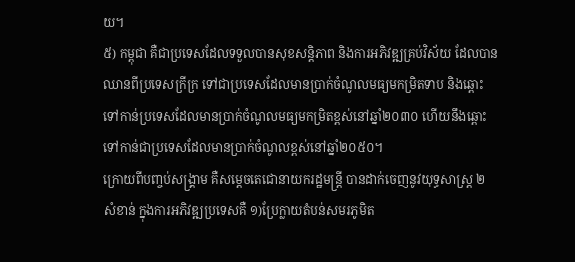យ។
៥) កម្ពុជា គឺជាប្រទេសដែលទទួលបានសុខសន្តិភាព និងការអភិវឌ្ឍគ្រប់វិស័យ ដែលបានឈានពីប្រទេសក្រីក្រ ទៅជាប្រទេសដែលមានប្រាក់ចំណូលមធ្យមកម្រិតទាប និងឆ្ពោះទៅកាន់ប្រទេសដែលមានប្រាក់ចំណូលមធ្យមកម្រិតខ្ពស់នៅឆ្នាំ២០៣០ ហើយនឹងឆ្ពោះទៅកាន់ជាប្រទេសដែលមានប្រាក់ចំណូលខ្ពស់នៅឆ្នាំ២០៥០។
ក្រោយពីបញ្ចប់សង្គ្រាម គឺសម្តេចតេជោនាយករដ្ឋមន្ត្រី បានដាក់ចេញនូវយុទ្ធសាស្ត្រ ២ សំខាន់ ក្នុងការអភិវឌ្ឍប្រទេសគឺ ១)ប្រែក្លាយតំបន់សមរភូមិត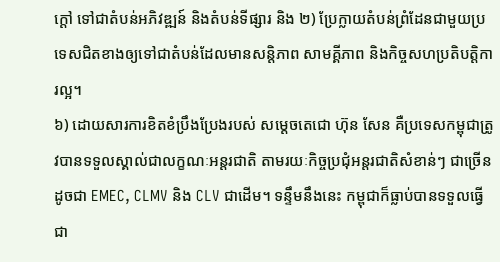ក្តៅ ទៅជាតំបន់អភិវឌ្ឍន៍ និងតំបន់ទីផ្សារ និង ២) ប្រែក្លាយតំបន់ព្រំដែនជាមួយប្រទេសជិតខាងឲ្យទៅជាតំបន់ដែលមានសន្តិភាព សាមគ្គីភាព និងកិច្ចសហប្រតិបត្តិការល្អ។
៦) ដោយសារការខិតខំប្រឹងប្រែងរបស់ សម្តេចតេជោ ហ៊ុន សែន គឺប្រទេសកម្ពុជាត្រូវបានទទួលស្គាល់ជាលក្ខណៈអន្តរជាតិ តាមរយៈកិច្ចប្រជុំអន្តរជាតិសំខាន់ៗ ជាច្រើនដូចជា EMEC, CLMV និង CLV ជាដើម។ ទន្ទឹមនឹងនេះ កម្ពុជាក៏ធ្លាប់បានទទួលធ្វើជា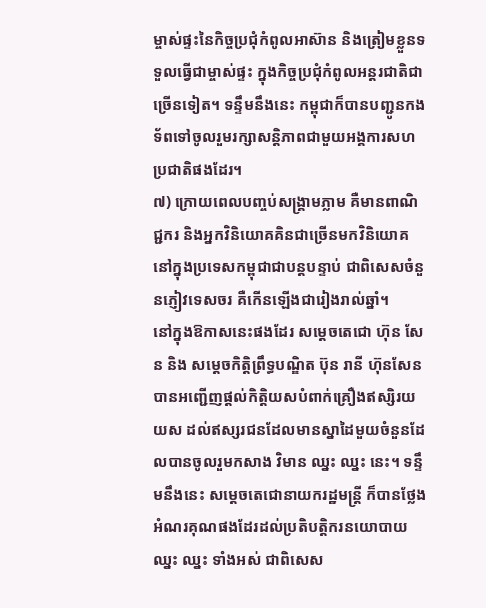ម្ចាស់ផ្ទះនៃកិច្ចប្រជុំកំពូលអាស៊ាន និងត្រៀមខ្លួនទទួលធ្វើជាម្ចាស់ផ្ទះ ក្នុងកិច្ចប្រជុំកំពូលអន្តរជាតិជាច្រើនទៀត។ ទន្ទឹមនឹងនេះ កម្ពុជាក៏បានបញ្ជូនកងទ័ពទៅចូលរួមរក្សាសន្តិភាពជាមួយអង្គការសហប្រជាតិផងដែរ។
៧) ក្រោយពេលបញ្ចប់សង្គ្រាមភ្លាម គឺមានពាណិជ្ជករ និងអ្នកវិនិយោគគិនជាច្រើនមកវិនិយោគ នៅក្នុងប្រទេសកម្ពុជាជាបន្តបន្ទាប់ ជាពិសេសចំនួនភ្ញៀវទេសចរ គឺកើនឡើងជារៀងរាល់ឆ្នាំ។
នៅក្នុងឱកាសនេះផងដែរ សម្តេចតេជោ ហ៊ុន សែន និង សម្តេចកិត្តិព្រឹទ្ធបណ្ឌិត ប៊ុន រានី ហ៊ុនសែន បានអញ្ជើញផ្តល់កិត្តិយសបំពាក់គ្រឿងឥស្សិរយយស ដល់ឥស្សរជនដែលមានស្នាដៃមួយចំនួនដែលបានចូលរួមកសាង វិមាន ឈ្នះ ឈ្នះ នេះ។ ទន្ទឹមនឹងនេះ សម្តេចតេជោនាយករដ្ឋមន្ត្រី ក៏បានថ្លែងអំណរគុណផងដែរដល់ប្រតិបត្តិករនយោបាយ ឈ្នះ ឈ្នះ ទាំងអស់ ជាពិសេស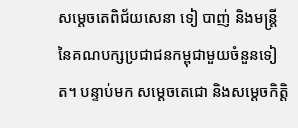សម្តេចតេពិជ័យសេនា ទៀ បាញ់ និងមន្ត្រីនៃគណបក្សប្រជាជនកម្ពុជាមួយចំនួនទៀត។ បន្ទាប់មក សម្តេចតេជោ និងសម្តេចកិត្តិ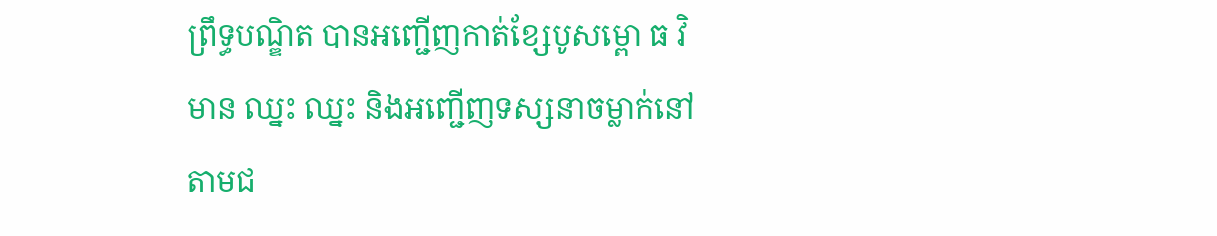ព្រឹទ្ធបណ្ឌិត បានអញ្ជើញកាត់ខ្សែបូសម្ពោ ធ វិមាន ឈ្នះ ឈ្នះ និងអញ្ជើញទស្សនាចម្លាក់នៅតាមជ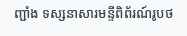ញ្ជាំង ទស្សនាសារមន្ទីពិព័រណ៍រូបថ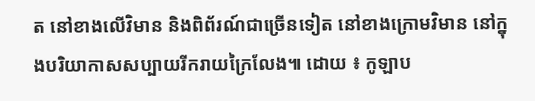ត នៅខាងលើវិមាន និងពិព័រណ៍ជាច្រើនទៀត នៅខាងក្រោមវិមាន នៅក្នុងបរិយាកាសសប្បាយរីករាយក្រៃលែង៕ ដោយ ៖ កូឡាប